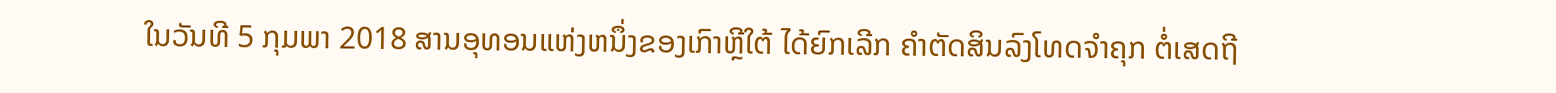ໃນວັນທີ 5 ກຸມພາ 2018 ສານອຸທອນແຫ່ງຫນຶ່ງຂອງເກົາຫຼີໃຕ້ ໄດ້ຍົກເລີກ ຄຳຕັດສິນລົງໂທດຈຳຄຸກ ຕໍ່ເສດຖີ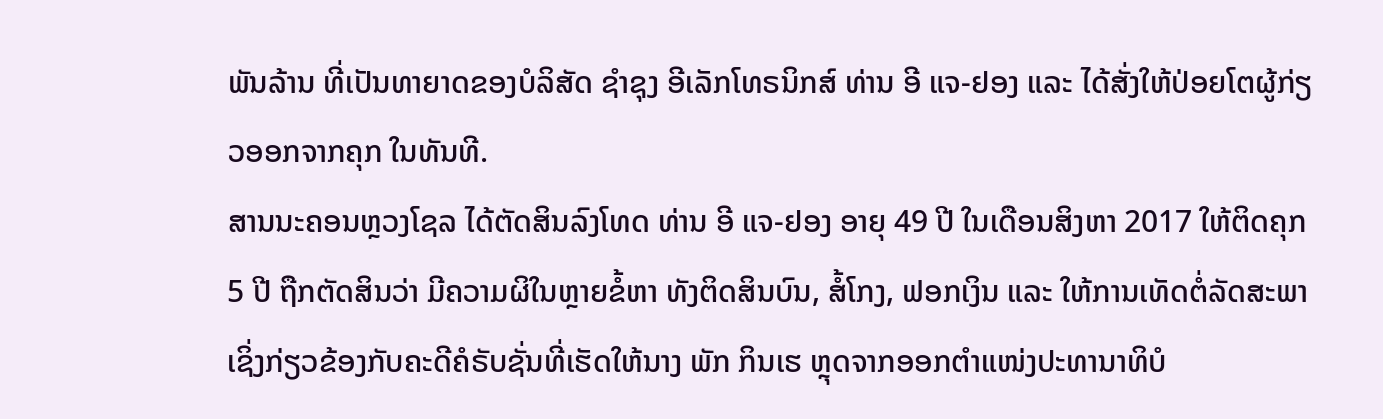ພັນລ້ານ ທີ່ເປັນທາຍາດຂອງບໍລິສັດ ຊຳຊຸງ ອີເລັກໂທຣນິກສ໌ ທ່ານ ອີ ແຈ-ຢອງ ແລະ ໄດ້ສັ່ງໃຫ້ປ່ອຍໂຕຜູ້ກ່ຽວອອກຈາກຄຸກ ໃນທັນທີ.
ສານນະຄອນຫຼວງໂຊລ ໄດ້ຕັດສິນລົງໂທດ ທ່ານ ອີ ແຈ-ຢອງ ອາຍຸ 49 ປີ ໃນເດືອນສິງຫາ 2017 ໃຫ້ຕິດຄຸກ 5 ປີ ຖືກຕັດສິນວ່າ ມີຄວາມຜິໃນຫຼາຍຂໍ້ຫາ ທັງຕິດສິນບົນ, ສໍ້ໂກງ, ຟອກເງິນ ແລະ ໃຫ້ການເທັດຕໍ່ລັດສະພາ ເຊິ່ງກ່ຽວຂ້ອງກັບຄະດີຄໍຣັບຊັ່ນທີ່ເຮັດໃຫ້ນາງ ພັກ ກິນເຮ ຫຼຸດຈາກອອກຕຳແໜ່ງປະທານາທິບໍ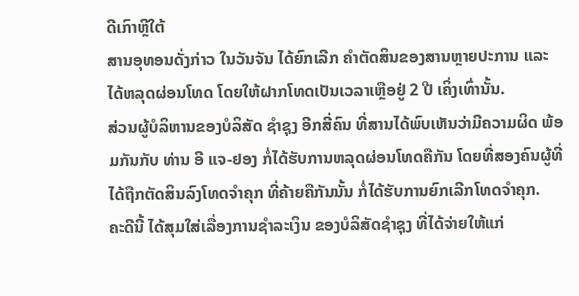ດີເກົາຫຼີໃຕ້
ສານອຸທອນດັ່ງກ່າວ ໃນວັນຈັນ ໄດ້ຍົກເລີກ ຄຳຕັດສິນຂອງສານຫຼາຍປະການ ແລະ ໄດ້ຫລຸດຜ່ອນໂທດ ໂດຍໃຫ້ຝາກໂທດເປັນເວລາເຫຼືອຢູ່ 2 ປີ ເຄິ່ງເທົ່ານັ້ນ.
ສ່ວນຜູ້ບໍລິຫານຂອງບໍລິສັດ ຊຳຊຸງ ອີກສີ່ຄົນ ທີ່ສານໄດ້ພົບເຫັນວ່າມີຄວາມຜິດ ພ້ອມກັນກັບ ທ່ານ ອີ ແຈ-ຢອງ ກໍ່ໄດ້ຮັບການຫລຸດຜ່ອນໂທດຄືກັນ ໂດຍທີ່ສອງຄົນຜູ້ທີ່ໄດ້ຖືກຕັດສິນລົງໂທດຈຳຄຸກ ທີ່ຄ້າຍຄືກັນນັ້ນ ກໍ່ໄດ້ຮັບການຍົກເລີກໂທດຈຳຄຸກ.
ຄະດີນີ້ ໄດ້ສຸມໃສ່ເລື່ອງການຊຳລະເງິນ ຂອງບໍລິສັດຊຳຊຸງ ທີ່ໄດ້ຈ່າຍໃຫ້ແກ່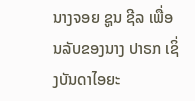ນາງຈອຍ ຊູນ ຊີລ ເພື່ອນລັບຂອງນາງ ປາຣກ ເຊິ່ງບັນດາໄອຍະ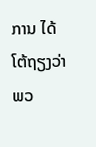ການ ໄດ້ໂຕ້ຖຽງວ່າພວ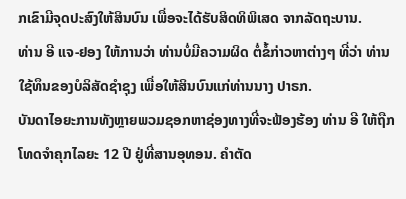ກເຂົາມີຈຸດປະສົງໃຫ້ສິນບົນ ເພື່ອຈະໄດ້ຮັບສິດທິພິເສດ ຈາກລັດຖະບານ.
ທ່ານ ອີ ແຈ-ຢອງ ໃຫ້ການວ່າ ທ່ານບໍ່ມີຄວາມຜິດ ຕໍ່ຂໍ້ກ່າວຫາຕ່າງໆ ທີ່ວ່າ ທ່ານໃຊ້ທຶນຂອງບໍລິສັດຊຳຊຸງ ເພື່ອໃຫ້ສິນບົນແກ່ທ່ານນາງ ປາຣກ.
ບັນດາໄອຍະການທັງຫຼາຍພວມຊອກຫາຊ່ອງທາງທີ່ຈະຟ້ອງຮ້ອງ ທ່ານ ອີ ໃຫ້ຖືກໂທດຈຳຄຸກໄລຍະ 12 ປີ ຢູ່ທີ່ສານອຸທອນ. ຄຳຕັດ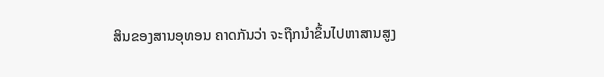ສິນຂອງສານອຸທອນ ຄາດກັນວ່າ ຈະຖືກນຳຂຶ້ນໄປຫາສານສູງ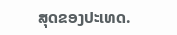ສຸດຂອງປະເທດ.